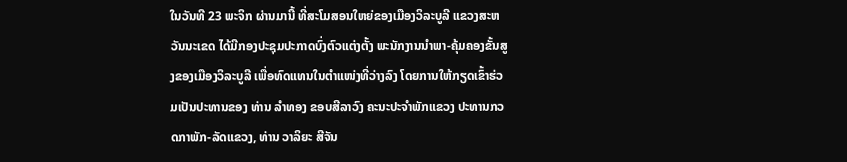ໃນວັນທີ 23 ພະຈິກ ຜ່ານມານີ້ ທີ່ສະໂມສອນໃຫຍ່ຂອງເມືອງວິລະບູລີ ແຂວງສະຫວັນນະເຂດ ໄດ້ມີກອງປະຊຸມປະກາດບົ່ງຕົວແຕ່ງຕັ້ງ ພະນັກງານນໍາພາ-ຄຸ້ມຄອງຂັ້ນສູງຂອງເມືອງວິລະບູລີ ເພື່ອທົດແທນໃນຕໍາແໜ່ງທີ່ວ່າງລົງ ໂດຍການໃຫ້ກຽດເຂົ້າຮ່ວມເປັນປະທານຂອງ ທ່ານ ລໍາທອງ ຂອບສີລາວົງ ຄະນະປະຈໍາພັກແຂວງ ປະທານກວດກາພັກ-ລັດແຂວງ, ທ່ານ ວາລິຍະ ສີຈັນ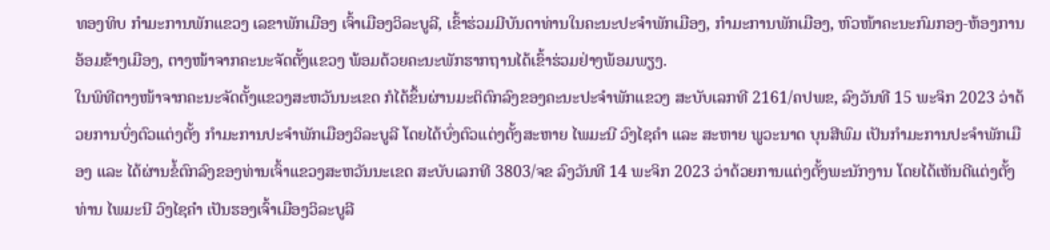ທອງທິບ ກໍາມະການພັກແຂວງ ເລຂາພັກເມືອງ ເຈົ້າເມືອງວິລະບູລີ, ເຂົ້າຮ່ວມມີບັນດາທ່ານໃນຄະນະປະຈໍາພັກເມືອງ, ກໍາມະການພັກເມືອງ, ຫົວໜ້າຄະນະກົມກອງ-ຫ້ອງການອ້ອມຂ້າງເມືອງ, ຕາງໜ້າຈາກຄະນະຈັດຕັ້ງແຂວງ ພ້ອມດ້ວຍຄະນະພັກຮາກຖານໄດ້ເຂົ້າຮ່ວມຢ່າງພ້ອມພຽງ.
ໃນພິທີຕາງໜ້າຈາກຄະນະຈັດຕັ້ງແຂວງສະຫວັນນະເຂດ ກໍໄດ້ຂຶ້ນຜ່ານມະຕິຕົກລົງຂອງຄະນະປະຈໍາພັກແຂວງ ສະບັບເລກທີ 2161/ຄປພຂ, ລົງວັນທີ 15 ພະຈິກ 2023 ວ່າດ້ວຍການບົ່ງຕົວແຕ່ງຕັ້ງ ກໍາມະການປະຈໍາພັກເມືອງວິລະບູລີ ໂດຍໄດ້ບົ່ງຕົວແຕ່ງຕັ້ງສະຫາຍ ໄພມະນີ ວົງໄຊຄໍາ ແລະ ສະຫາຍ ພູວະນາດ ບຸນສີພົມ ເປັນກໍາມະການປະຈໍາພັກເມືອງ ແລະ ໄດ້ຜ່ານຂໍ້ຕົກລົງຂອງທ່ານເຈົ້າແຂວງສະຫວັນນະເຂດ ສະບັບເລກທີ 3803/ຈຂ ລົງວັນທີ 14 ພະຈິກ 2023 ວ່າດ້ວຍການແຕ່ງຕັ້ງພະນັກງານ ໂດຍໄດ້ເຫັນດີແຕ່ງຕັ້ງທ່ານ ໄພມະນີ ວົງໄຊຄໍາ ເປັນຮອງເຈົ້າເມືອງວິລະບູລີ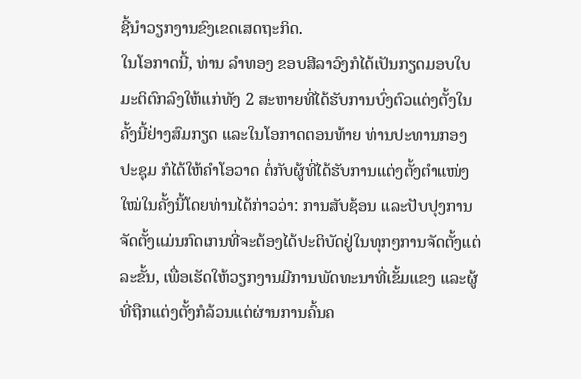ຊີ້ນໍາວຽກງານຂົງເຂດເສດຖະກິດ.
ໃນໂອກາດນີ້, ທ່ານ ລໍາທອງ ຂອບສີລາວົງກໍໄດ້ເປັນກຽດມອບໃບມະຕິຕົກລົງໃຫ້ແກ່ທັງ 2 ສະຫາຍທີ່ໄດ້ຮັບການບົ່ງຕົວແຕ່ງຕັ້ງໃນຄັ້ງນີ້ຢ່າງສົມກຽດ ແລະໃນໂອກາດຕອນທ້າຍ ທ່ານປະທານກອງປະຊຸມ ກໍໄດ້ໃຫ້ຄໍາໂອວາດ ຕໍ່ກັບຜູ້ທີ່ໄດ້ຮັບການແຕ່ງຕັ້ງຕໍາແໜ່ງໃໝ່ໃນຄັ້ງນີ້ໂດຍທ່ານໄດ້ກ່າວວ່າ: ການສັບຊ້ອນ ແລະປັບປຸງການຈັດຕັ້ງແມ່ນກົດເກນທີ່ຈະຕ້ອງໄດ້ປະຕິບັດຢູ່ໃນທຸກໆການຈັດຕັ້ງແຕ່ລະຂັ້ນ, ເພື່ອເຮັດໃຫ້ວຽກງານມີການພັດທະນາທີ່ເຂັ້ມແຂງ ແລະຜູ້ທີ່ຖືກແຕ່ງຕັ້ງກໍລ້ວນແຕ່ຜ່ານການຄົ້ນຄ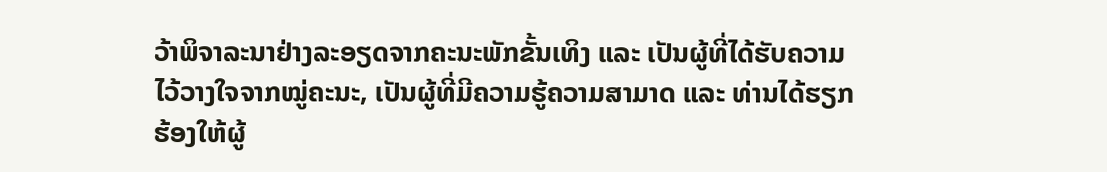ວ້າພິຈາລະນາຢ່າງລະອຽດຈາກຄະນະພັກຂັ້ນເທິງ ແລະ ເປັນຜູ້ທີ່ໄດ້ຮັບຄວາມໄວ້ວາງໃຈຈາກໝູ່ຄະນະ, ເປັນຜູ້ທີ່ມີຄວາມຮູ້ຄວາມສາມາດ ແລະ ທ່ານໄດ້ຮຽກຮ້ອງໃຫ້ຜູ້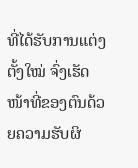ທີ່ໄດ້ຮັບການແຕ່ງຕັ້ງໃໝ່ ຈົ່ງເຮັດໜ້າທີ່ຂອງຕົນດ້ວຍຄວາມຮັບຜິ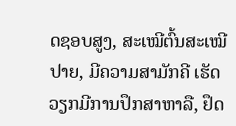ດຊອບສູງ, ສະເໝີຕົ້ນສະເໝີປາຍ, ມີຄວາມສາມັກຄີ ເຮັດວຽກມີການປຶກສາຫາລື, ຢຶດ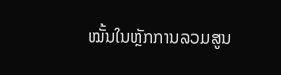ໝັ້ນໃນຫຼັກການລວມສູນ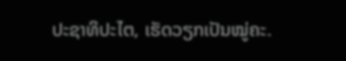ປະຊາທິປະໄຕ, ເຮັດວຽກເປັນໝູ່ຄະ.